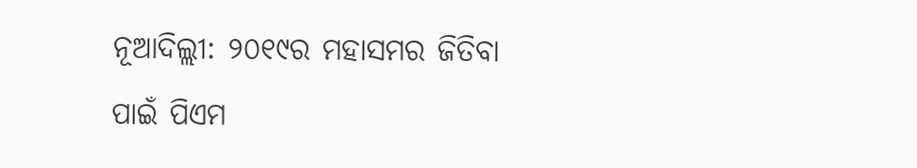ନୂଆଦିଲ୍ଲୀ: ୨୦୧୯ର ମହାସମର ଜିତିବା ପାଇଁ ପିଏମ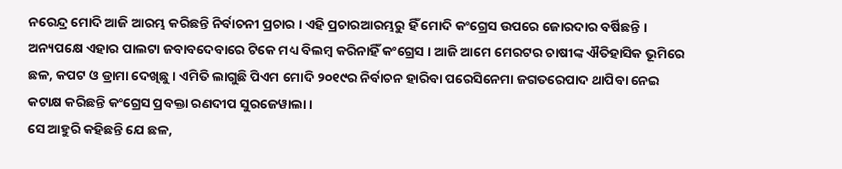ନରେନ୍ଦ୍ର ମୋଦି ଆଜି ଆରମ୍ଭ କରିଛନ୍ତି ନିର୍ବାଚନୀ ପ୍ରଚାର । ଏହି ପ୍ରଚାରଆରମ୍ଭରୁ ହିଁ ମୋଦି କଂଗ୍ରେସ ଉପରେ ଜୋରଦାର ବର୍ଷିଛନ୍ତି । ଅନ୍ୟପକ୍ଷେ ଏହାର ପାଲଟା ଜବାବଦେବାରେ ଟିକେ ମଧ୍ୟ ବିଲମ୍ବ କରିନାହିଁ କଂଗ୍ରେସ । ଆଜି ଆମେ ମେରଟର ଚାଷୀଙ୍କ ଐତିହାସିକ ଭୂମିରେ ଛଳ, କପଟ ଓ ଡ୍ରାମା ଦେଖିଛୁ । ଏମିତି ଲାଗୁଛି ପିଏମ ମୋଦି ୨୦୧୯ର ନିର୍ବାଚନ ହାରିବା ପରେସିନେମା ଜଗତରେପାଦ ଥାପିବା ନେଇ କଟାକ୍ଷ କରିଛନ୍ତି କଂଗ୍ରେସ ପ୍ରବକ୍ତା ରଣଦୀପ ସୁରଜେୱାଲା।
ସେ ଆହୁରି କହିଛନ୍ତି ଯେ ଛଳ,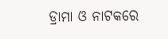ଡ୍ରାମା ଓ ନାଟକରେ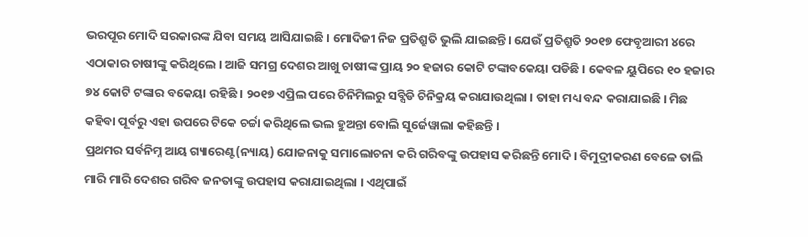ଭରପୂର ମୋଦି ସରକାରଙ୍କ ଯିବା ସମୟ ଆସିଯାଇଛି । ମୋଦିଜୀ ନିଜ ପ୍ରତିଶ୍ରୁତି ଭୁଲି ଯାଇଛନ୍ତି। ଯେଉଁ ପ୍ରତିଶ୍ରୁତି ୨୦୧୭ ଫେବୃଆରୀ ୪ରେ ଏଠାକାର ଚାଷୀଙ୍କୁ କରିଥିଲେ । ଆଜି ସମଗ୍ର ଦେଶର ଆଖୁ ଚାଷୀଙ୍କ ପ୍ରାୟ ୨୦ ହଜାର କୋଟି ଟଙ୍କାବକେୟା ପଡିଛି । କେବଳ ୟୁପିରେ ୧୦ ହଜାର ୭୪ କୋଟି ଟଙ୍କାର ବକେୟା ରହିଛି । ୨୦୧୭ ଏପ୍ରିଲ ପରେ ଚିନିମିଲରୁ ସବ୍ସିଡି ଚିନିକ୍ରୟ କରାଯାଉଥିଲା । ତାହା ମଧ୍ୟ ବନ୍ଦ କରାଯାଇଛି । ମିଛ କହିବା ପୂର୍ବରୁ ଏହା ଉପରେ ଟିକେ ଚର୍ଚ୍ଚା କରିଥିଲେ ଭଲ ହୁଅନ୍ତା ବୋଲି ସୁର୍ଜେୱାଲା କହିଛନ୍ତି ।
ପ୍ରଥମର ସର୍ବନିମ୍ନ ଆୟ ଗ୍ୟାରେଣ୍ଟ(ନ୍ୟାୟ) ଯୋଜନାକୁ ସମାଲୋଚନା କରି ଗରିବଙ୍କୁ ଉପହାସ କରିଛନ୍ତି ମୋଦି । ବିମୁଦ୍ରୀକରଣ ବେଳେ ତାଲି ମାରି ମାରି ଦେଶର ଗରିବ ଜନତାଙ୍କୁ ଉପହାସ କରାଯାଇଥିଲା । ଏଥିପାଇଁ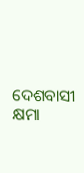ଦେଶବାସୀ କ୍ଷମା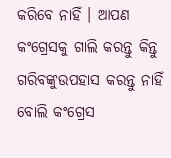କରିବେ ନାହିଁ । ଆପଣ କଂଗ୍ରେସକୁ ଗାଲି କରନ୍ତୁ କିନ୍ତୁ ଗରିବଙ୍କୁଉପହାସ କରନ୍ତୁ ନାହିଁ ବୋଲି କଂଗ୍ରେସ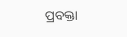ପ୍ରବକ୍ତା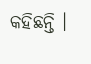କହିଛନ୍ତି ।